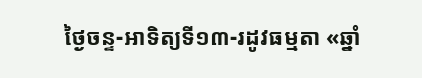ថ្ងៃចន្ទ-អាទិត្យទី១៣-រដូវធម្មតា «ឆ្នាំ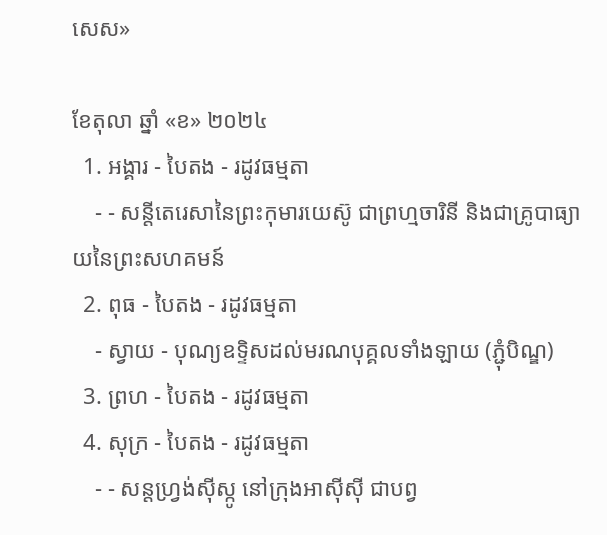សេស»

ខែតុលា ឆ្នាំ «ខ» ២០២៤
  1. អង្គារ - បៃតង - រដូវធម្មតា
    - - សន្តីតេរេសានៃព្រះកុមារយេស៊ូ ជាព្រហ្មចារិនី និងជាគ្រូបាធ្យាយនៃព្រះសហគមន៍
  2. ពុធ - បៃតង - រដូវធម្មតា
    - ស្វាយ - បុណ្យឧទ្ទិសដល់មរណបុគ្គលទាំងឡាយ (ភ្ជុំបិណ្ឌ)
  3. ព្រហ - បៃតង - រដូវធម្មតា
  4. សុក្រ - បៃតង - រដូវធម្មតា
    - - សន្តហ្វ្រង់ស៊ីស្កូ នៅក្រុងអាស៊ីស៊ី ជាបព្វ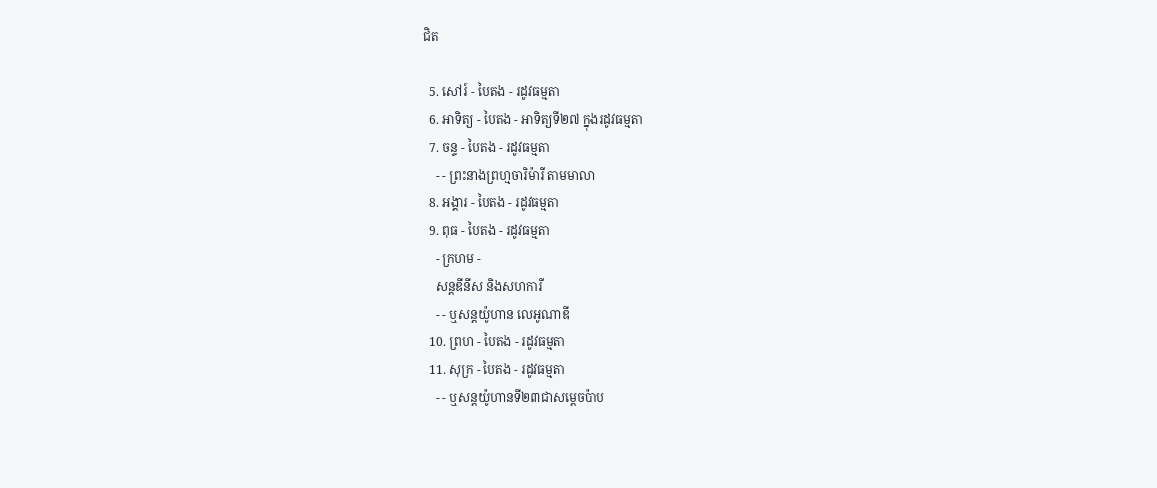ជិត

  5. សៅរ៍ - បៃតង - រដូវធម្មតា
  6. អាទិត្យ - បៃតង - អាទិត្យទី២៧ ក្នុងរដូវធម្មតា
  7. ចន្ទ - បៃតង - រដូវធម្មតា
    - - ព្រះនាងព្រហ្មចារិម៉ារី តាមមាលា
  8. អង្គារ - បៃតង - រដូវធម្មតា
  9. ពុធ - បៃតង - រដូវធម្មតា
    - ក្រហម -
    សន្តឌីនីស និងសហការី
    - - ឬសន្តយ៉ូហាន លេអូណាឌី
  10. ព្រហ - បៃតង - រដូវធម្មតា
  11. សុក្រ - បៃតង - រដូវធម្មតា
    - - ឬសន្តយ៉ូហានទី២៣ជាសម្តេចប៉ាប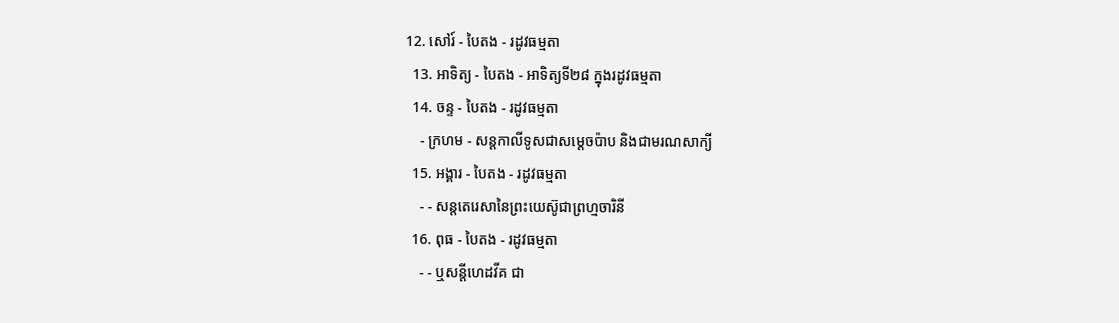12. សៅរ៍ - បៃតង - រដូវធម្មតា
  13. អាទិត្យ - បៃតង - អាទិត្យទី២៨ ក្នុងរដូវធម្មតា
  14. ចន្ទ - បៃតង - រដូវធម្មតា
    - ក្រហម - សន្ដកាលីទូសជាសម្ដេចប៉ាប និងជាមរណសាក្យី
  15. អង្គារ - បៃតង - រដូវធម្មតា
    - - សន្តតេរេសានៃព្រះយេស៊ូជាព្រហ្មចារិនី
  16. ពុធ - បៃតង - រដូវធម្មតា
    - - ឬសន្ដីហេដវីគ ជា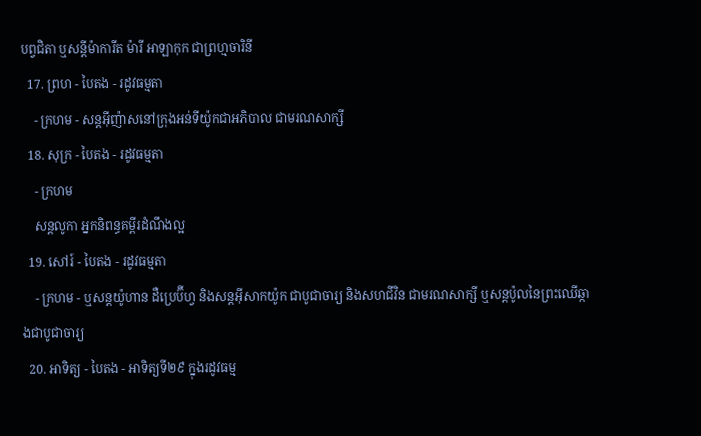បព្វជិតា ឬសន្ដីម៉ាការីត ម៉ារី អាឡាកុក ជាព្រហ្មចារិនី
  17. ព្រហ - បៃតង - រដូវធម្មតា
    - ក្រហម - សន្តអ៊ីញ៉ាសនៅក្រុងអន់ទីយ៉ូកជាអភិបាល ជាមរណសាក្សី
  18. សុក្រ - បៃតង - រដូវធម្មតា
    - ក្រហម
    សន្តលូកា អ្នកនិពន្ធគម្ពីរដំណឹងល្អ
  19. សៅរ៍ - បៃតង - រដូវធម្មតា
    - ក្រហម - ឬសន្ដយ៉ូហាន ដឺប្រេប៊ីហ្វ និងសន្ដអ៊ីសាកយ៉ូក ជាបូជាចារ្យ និងសហជីវិន ជាមរណសាក្សី ឬសន្ដប៉ូលនៃព្រះឈើឆ្កាងជាបូជាចារ្យ
  20. អាទិត្យ - បៃតង - អាទិត្យទី២៩ ក្នុងរដូវធម្ម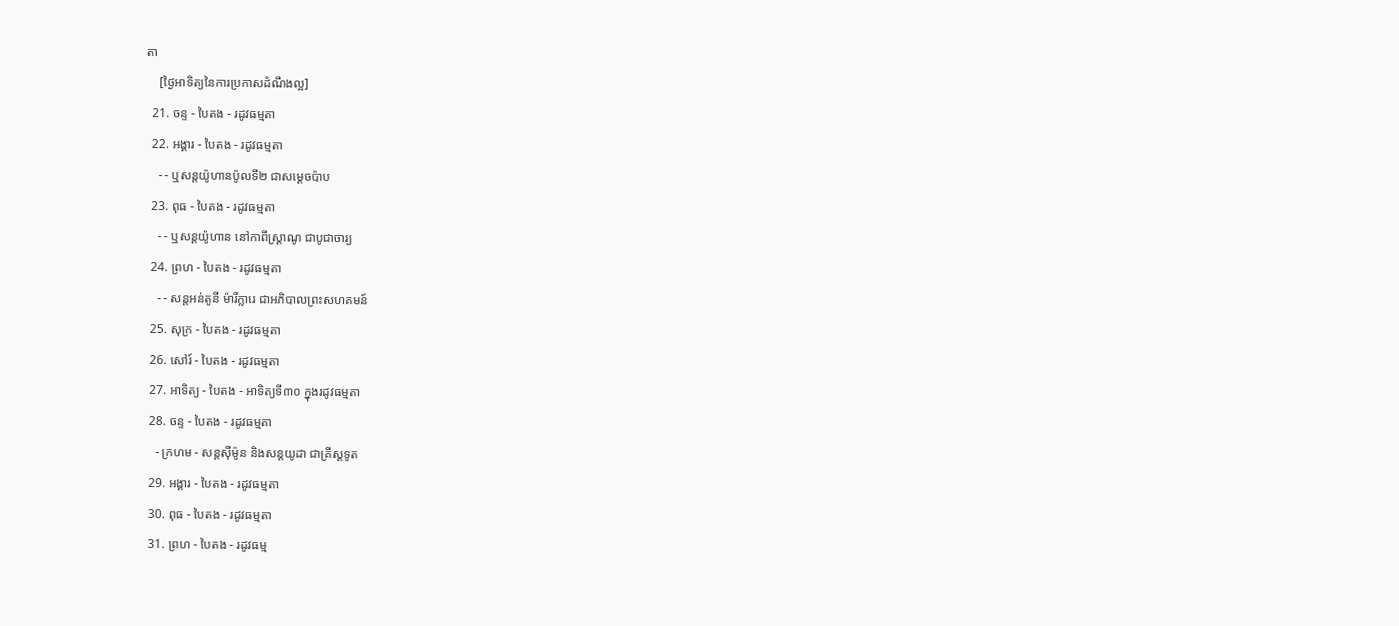តា
    [ថ្ងៃអាទិត្យនៃការប្រកាសដំណឹងល្អ]
  21. ចន្ទ - បៃតង - រដូវធម្មតា
  22. អង្គារ - បៃតង - រដូវធម្មតា
    - - ឬសន្តយ៉ូហានប៉ូលទី២ ជាសម្ដេចប៉ាប
  23. ពុធ - បៃតង - រដូវធម្មតា
    - - ឬសន្ដយ៉ូហាន នៅកាពីស្រ្ដាណូ ជាបូជាចារ្យ
  24. ព្រហ - បៃតង - រដូវធម្មតា
    - - សន្តអន់តូនី ម៉ារីក្លារេ ជាអភិបាលព្រះសហគមន៍
  25. សុក្រ - បៃតង - រដូវធម្មតា
  26. សៅរ៍ - បៃតង - រដូវធម្មតា
  27. អាទិត្យ - បៃតង - អាទិត្យទី៣០ ក្នុងរដូវធម្មតា
  28. ចន្ទ - បៃតង - រដូវធម្មតា
    - ក្រហម - សន្ដស៊ីម៉ូន និងសន្ដយូដា ជាគ្រីស្ដទូត
  29. អង្គារ - បៃតង - រដូវធម្មតា
  30. ពុធ - បៃតង - រដូវធម្មតា
  31. ព្រហ - បៃតង - រដូវធម្ម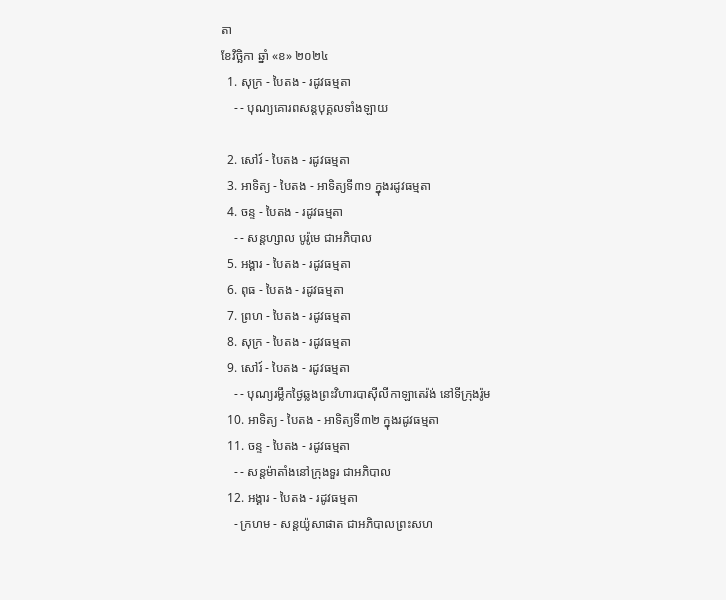តា
ខែវិច្ឆិកា ឆ្នាំ «ខ» ២០២៤
  1. សុក្រ - បៃតង - រដូវធម្មតា
    - - បុណ្យគោរពសន្ដបុគ្គលទាំងឡាយ

  2. សៅរ៍ - បៃតង - រដូវធម្មតា
  3. អាទិត្យ - បៃតង - អាទិត្យទី៣១ ក្នុងរដូវធម្មតា
  4. ចន្ទ - បៃតង - រដូវធម្មតា
    - - សន្ដហ្សាល បូរ៉ូមេ ជាអភិបាល
  5. អង្គារ - បៃតង - រដូវធម្មតា
  6. ពុធ - បៃតង - រដូវធម្មតា
  7. ព្រហ - បៃតង - រដូវធម្មតា
  8. សុក្រ - បៃតង - រដូវធម្មតា
  9. សៅរ៍ - បៃតង - រដូវធម្មតា
    - - បុណ្យរម្លឹកថ្ងៃឆ្លងព្រះវិហារបាស៊ីលីកាឡាតេរ៉ង់ នៅទីក្រុងរ៉ូម
  10. អាទិត្យ - បៃតង - អាទិត្យទី៣២ ក្នុងរដូវធម្មតា
  11. ចន្ទ - បៃតង - រដូវធម្មតា
    - - សន្ដម៉ាតាំងនៅក្រុងទួរ ជាអភិបាល
  12. អង្គារ - បៃតង - រដូវធម្មតា
    - ក្រហម - សន្ដយ៉ូសាផាត ជាអភិបាលព្រះសហ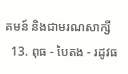គមន៍ និងជាមរណសាក្សី
  13. ពុធ - បៃតង - រដូវធ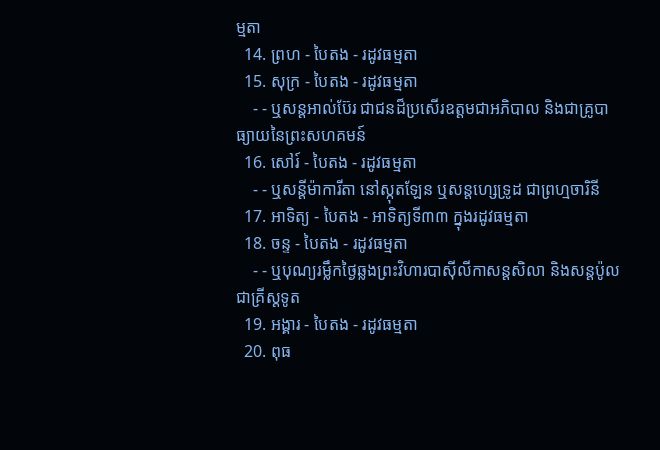ម្មតា
  14. ព្រហ - បៃតង - រដូវធម្មតា
  15. សុក្រ - បៃតង - រដូវធម្មតា
    - - ឬសន្ដអាល់ប៊ែរ ជាជនដ៏ប្រសើរឧត្ដមជាអភិបាល និងជាគ្រូបាធ្យាយនៃព្រះសហគមន៍
  16. សៅរ៍ - បៃតង - រដូវធម្មតា
    - - ឬសន្ដីម៉ាការីតា នៅស្កុតឡែន ឬសន្ដហ្សេទ្រូដ ជាព្រហ្មចារិនី
  17. អាទិត្យ - បៃតង - អាទិត្យទី៣៣ ក្នុងរដូវធម្មតា
  18. ចន្ទ - បៃតង - រដូវធម្មតា
    - - ឬបុណ្យរម្លឹកថ្ងៃឆ្លងព្រះវិហារបាស៊ីលីកាសន្ដសិលា និងសន្ដប៉ូលជាគ្រីស្ដទូត
  19. អង្គារ - បៃតង - រដូវធម្មតា
  20. ពុធ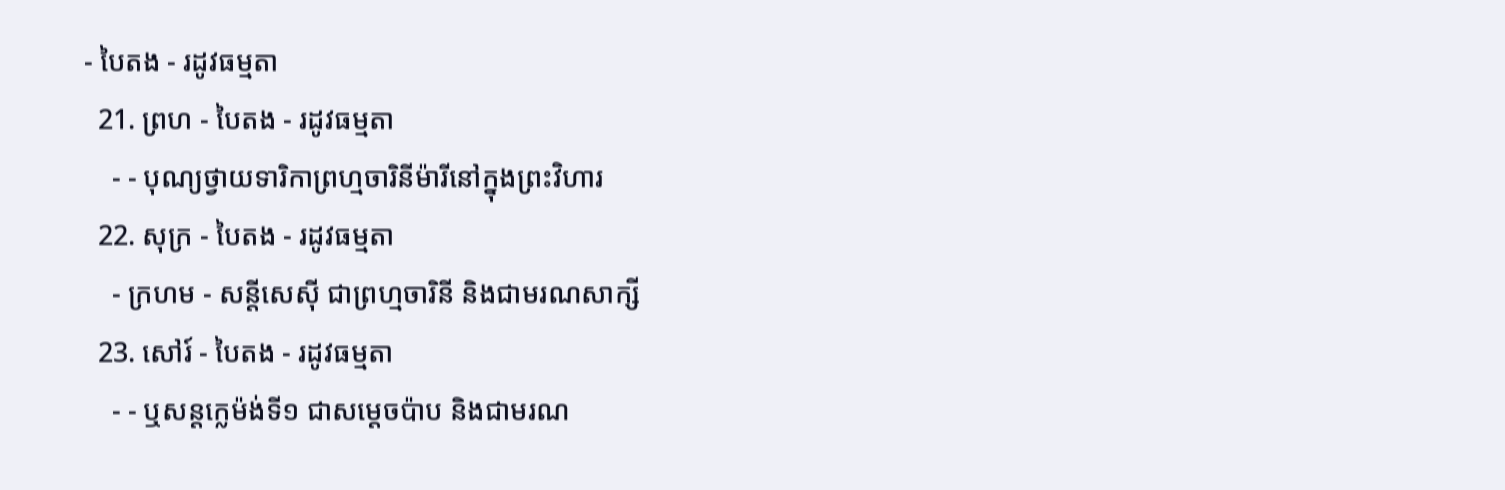- បៃតង - រដូវធម្មតា
  21. ព្រហ - បៃតង - រដូវធម្មតា
    - - បុណ្យថ្វាយទារិកាព្រហ្មចារិនីម៉ារីនៅក្នុងព្រះវិហារ
  22. សុក្រ - បៃតង - រដូវធម្មតា
    - ក្រហម - សន្ដីសេស៊ី ជាព្រហ្មចារិនី និងជាមរណសាក្សី
  23. សៅរ៍ - បៃតង - រដូវធម្មតា
    - - ឬសន្ដក្លេម៉ង់ទី១ ជាសម្ដេចប៉ាប និងជាមរណ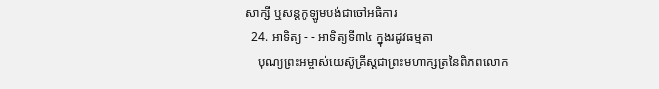សាក្សី ឬសន្ដកូឡូមបង់ជាចៅអធិការ
  24. អាទិត្យ - - អាទិត្យទី៣៤ ក្នុងរដូវធម្មតា
    បុណ្យព្រះអម្ចាស់យេស៊ូគ្រីស្ដជាព្រះមហាក្សត្រនៃពិភពលោក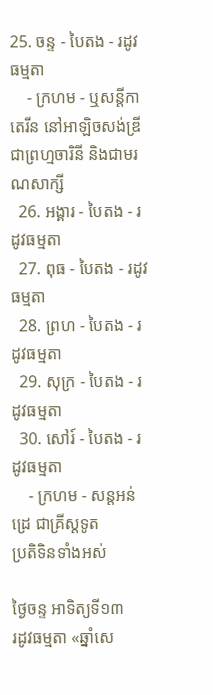25. ចន្ទ - បៃតង - រដូវធម្មតា
    - ក្រហម - ឬសន្ដីកាតេរីន នៅអាឡិចសង់ឌ្រី ជាព្រហ្មចារិនី និងជាមរណសាក្សី
  26. អង្គារ - បៃតង - រដូវធម្មតា
  27. ពុធ - បៃតង - រដូវធម្មតា
  28. ព្រហ - បៃតង - រដូវធម្មតា
  29. សុក្រ - បៃតង - រដូវធម្មតា
  30. សៅរ៍ - បៃតង - រដូវធម្មតា
    - ក្រហម - សន្ដអន់ដ្រេ ជាគ្រីស្ដទូត
ប្រតិទិនទាំងអស់

ថ្ងៃចន្ទ អាទិត្យទី១៣
រដូវធម្មតា «ឆ្នាំសេ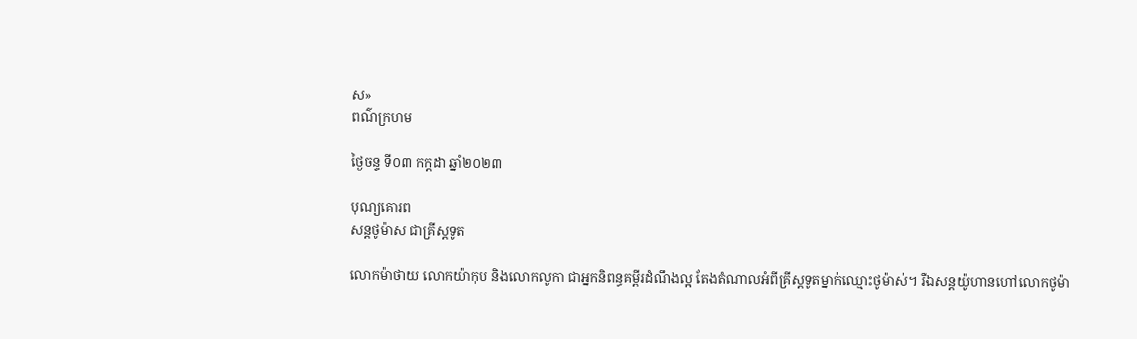ស»
ពណ៌ក្រហម

ថ្ងៃចន្ទ ទី០៣ កក្ដដា ឆ្នាំ២០២៣

បុណ្យគោរព
សន្តថូម៉ាស ជាគ្រីស្តទូត

លោកម៉ាថាយ លោកយ៉ាកុប និងលោកលូកា ជាអ្នកនិពន្ធគម្ពីរដំណឹងល្អ តែងតំណាលអំពីគ្រីស្តទូតម្នាក់ឈ្មោះថូម៉ាស់។ រឺឯសន្តយ៉ូហានហៅលោកថូម៉ា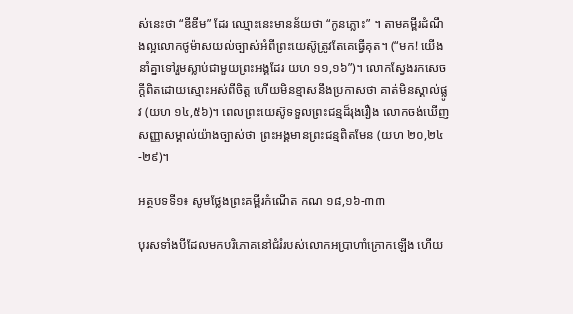ស់នេះថា “ឌីឌីម” ដែរ ឈ្មោះនេះមានន័យថា “កូនភ្លោះ” ។ តាមគម្ពីរដំណឹងល្អលោកថូម៉ាសយល់ច្បាស់អំពីព្រះយេស៊ូត្រូវតែគេធ្វើគុត។ (“មក! យើងនាំគ្នាទៅរួមស្លាប់ជាមួយព្រះអង្គដែរ យហ ១១,១៦”)។ លោកស្វែងរកសេចក្តីពិតដោយស្មោះអស់ពីចិត្ត ហើយមិនខ្មាសនឹងប្រកាសថា គាត់មិនស្គាល់ផ្លូវ (យហ ១៤,៥៦)។ ពេលព្រះយេស៊ូទទួលព្រះជន្មដ៏រុងរឿង លោកចង់ឃើញសញ្ញាសម្គាល់យ៉ាងច្បាស់ថា ព្រះអង្គមានព្រះជន្មពិតមែន (យហ ២០,២៤-២៩)។

អត្ថបទទី១៖ សូមថ្លែងព្រះគម្ពីរកំណើត កណ ១៨,១៦-៣៣

បុរសទាំងបីដែលមកបរិភោគនៅជំរំរបស់លោកអប្រាហាំក្រោកឡើង ហើយ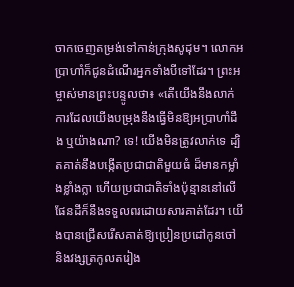ចាកចេញតម្រង់ទៅកាន់ក្រុងសូដុម។ លោកអប្រាហាំក៏ជូនដំណើរអ្នកទាំងបីទៅដែរ។ ព្រះអម្ចាស់មានព្រះបន្ទូលថា៖ «តើយើងនឹងលាក់ការដែលយើងបម្រុងនឹងធ្វើមិនឱ្យអប្រាហាំដឹង ឬយ៉ាងណា? ទេ! យើងមិនត្រូវលាក់ទេ ដ្បិតគាត់នឹងបង្កើតប្រជាជាតិមួយធំ ដ៏មានកម្លាំងខ្លាំងក្លា ហើយប្រជាជាតិទាំងប៉ុន្មាននៅលើផែនដីក៏នឹងទទួលពរដោយសារគាត់ដែរ។ យើងបានជ្រើសរើសគាត់ឱ្យប្រៀនប្រដៅកូនចៅ និងវង្សត្រកូលតរៀង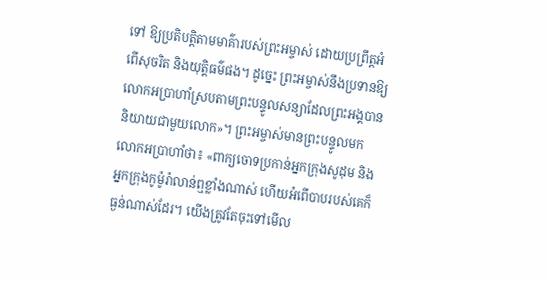ទៅ ឱ្យប្រតិបត្តិតាមមាគ៌ារបស់ព្រះអម្ចាស់ ដោយប្រព្រឹត្តអំពើសុចរិត និងយុត្តិធម៌ផង។ ដូច្នេះ ព្រះអម្ចាស់នឹងប្រទានឱ្យលោកអប្រាហាំស្របតាមព្រះបន្ទូលសន្យាដែលព្រះអង្គបាននិយាយជាមួយលោក»។ ព្រះអម្ចាស់មានព្រះបន្ទូលមកលោកអប្រាហាំថា៖ «ពាក្យចោទប្រកាន់អ្នកក្រុងសូដុម និងអ្នកក្រុងកូម៉ូរ៉ាលាន់ឮខ្លាំងណាស់ ហើយអំពើបាបរបស់គេក៏ធ្ងន់ណាស់ដែរ។ យើងត្រូវតែចុះទៅមើល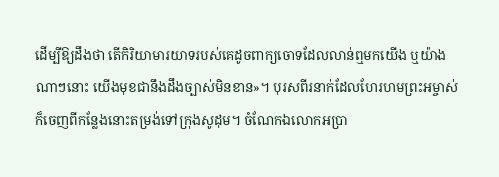ដើម្បីឱ្យដឹងថា តើកិរិយាមារយាទរបស់គេដូចពាក្យចោទដែលលាន់ឮមកយើង ឬយ៉ាងណាៗនោះ យើងមុខជានឹងដឹងច្បាស់មិនខាន»។ បុរសពីរនាក់ដែលហែរហមព្រះអម្ចាស់ក៏ចេញពីកន្លែងនោះតម្រង់ទៅក្រុងសូដុម។ ចំណែកឯលោកអប្រា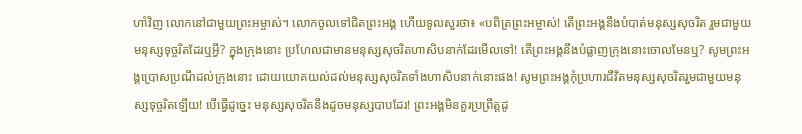ហាំវិញ លោកនៅជាមួយព្រះអម្ចាស់។ លោកចូលទៅជិតព្រះអង្គ ហើយទូលសួរថា៖ «បពិត្រព្រះអម្ចាស់! តើព្រះអង្គនឹងបំបាត់មនុស្សសុចរិត រួមជាមួយមនុស្សទុច្ចរិតដែរឬអ្វី? ក្នុងក្រុងនោះ ប្រហែលជាមានមនុស្សសុចរិតហាសិបនាក់ដែរមើលទៅ! តើព្រះអង្គនឹងបំផ្លាញក្រុងនោះចោលមែនឬ? សូមព្រះអង្គប្រោសប្រណីដល់ក្រុងនោះ ដោយយោគយល់ដល់មនុស្សសុចរិតទាំងហាសិបនាក់នោះផង! សូមព្រះអង្គកុំប្រហារជីវិតមនុស្សសុចរិតរួមជាមួយមនុស្សទុច្ចរិតឡើយ! បើធ្វើដូច្នេះ មនុស្សសុចរិតនឹងដូចមនុស្សបាបដែរ! ព្រះអង្គមិនគួរប្រព្រឹត្តដូ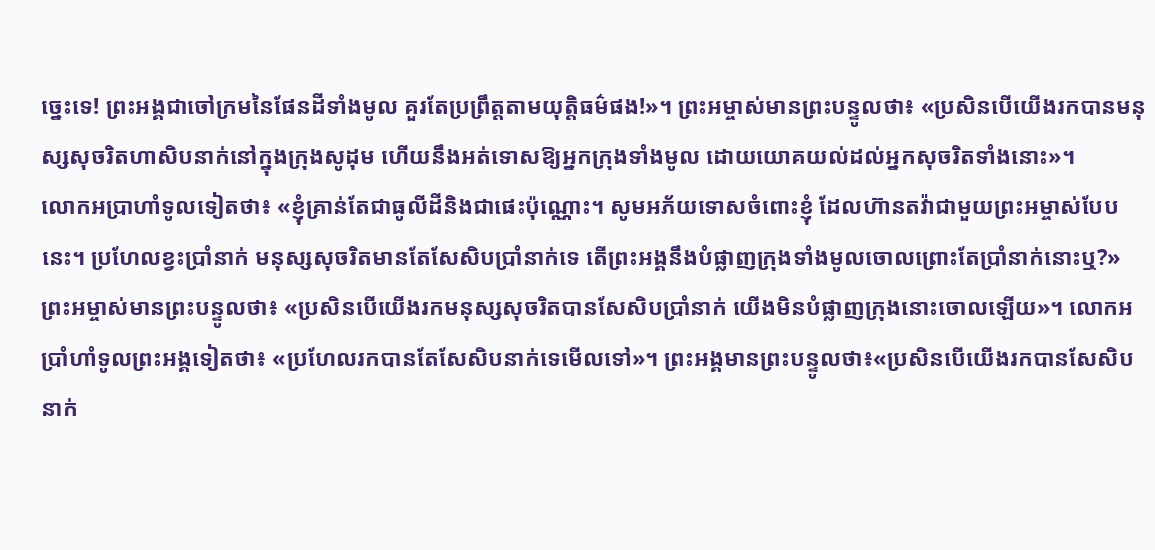ច្នេះទេ! ព្រះអង្គជាចៅក្រមនៃផែនដីទាំងមូល គួរតែប្រព្រឹត្តតាមយុត្តិធម៌ផង!»។ ព្រះអម្ចាស់មានព្រះបន្ទូលថា៖ «ប្រសិនបើយើងរកបានមនុស្សសុចរិតហាសិបនាក់នៅក្នុងក្រុងសូដុម ហើយនឹងអត់ទោសឱ្យអ្នកក្រុងទាំងមូល ដោយយោគយល់ដល់អ្នកសុចរិតទាំងនោះ»។
លោកអប្រាហាំទូលទៀតថា៖ «ខ្ញុំគ្រាន់តែជាធូលីដីនិងជាផេះប៉ុណ្ណោះ។ សូមអភ័យទោសចំពោះខ្ញុំ ដែលហ៊ានតវ៉ាជាមួយព្រះអម្ចាស់បែបនេះ។ ប្រហែលខ្វះប្រាំនាក់ មនុស្សសុចរិតមានតែសែសិបប្រាំនាក់ទេ តើព្រះអង្គនឹងបំផ្លាញក្រុងទាំងមូលចោលព្រោះតែប្រាំនាក់នោះឬ?» ព្រះអម្ចាស់មានព្រះបន្ទូលថា៖ «ប្រសិនបើយើងរកមនុស្សសុចរិតបានសែសិបប្រាំនាក់ យើងមិនបំផ្លាញក្រុងនោះចោលឡើយ»។ លោកអប្រាំហាំទូលព្រះអង្គទៀតថា៖ «ប្រហែលរកបានតែសែសិបនាក់ទេមើលទៅ»។ ព្រះអង្គមានព្រះបន្ទូលថា៖«ប្រសិនបើយើងរកបានសែសិបនាក់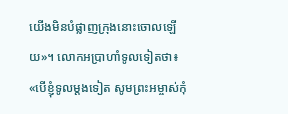យើងមិនបំផ្លាញក្រុងនោះចោលឡើយ»។ លោកអប្រាហាំទូលទៀតថា៖ «បើខ្ញុំទូលម្តងទៀត សូមព្រះអម្ចាស់កុំ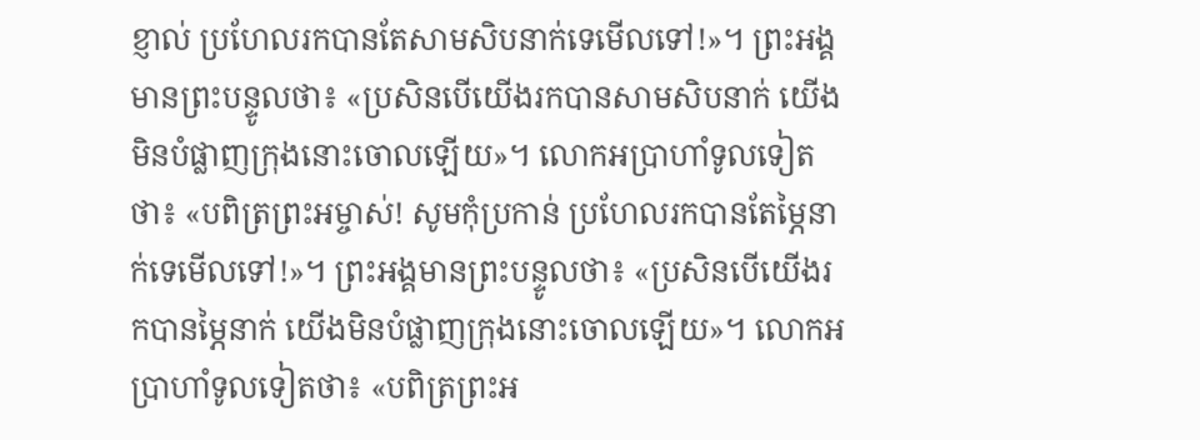ខ្ញាល់ ប្រហែលរកបានតែសាមសិបនាក់ទេមើលទៅ!»។ ព្រះអង្គមានព្រះបន្ទូលថា៖ «ប្រសិនបើយើងរកបានសាមសិបនាក់ យើងមិនបំផ្លាញក្រុងនោះចោលឡើយ»។ លោកអប្រាហាំទូលទៀតថា៖ «បពិត្រព្រះអម្ចាស់! សូមកុំប្រកាន់ ប្រហែលរកបានតែម្ភៃនាក់ទេមើលទៅ!»។ ព្រះអង្គមានព្រះបន្ទូលថា៖ «ប្រសិនបើយើងរកបានម្ភៃនាក់ យើងមិនបំផ្លាញក្រុងនោះចោលឡើយ»។ លោកអប្រាហាំទូលទៀតថា៖ «បពិត្រព្រះអ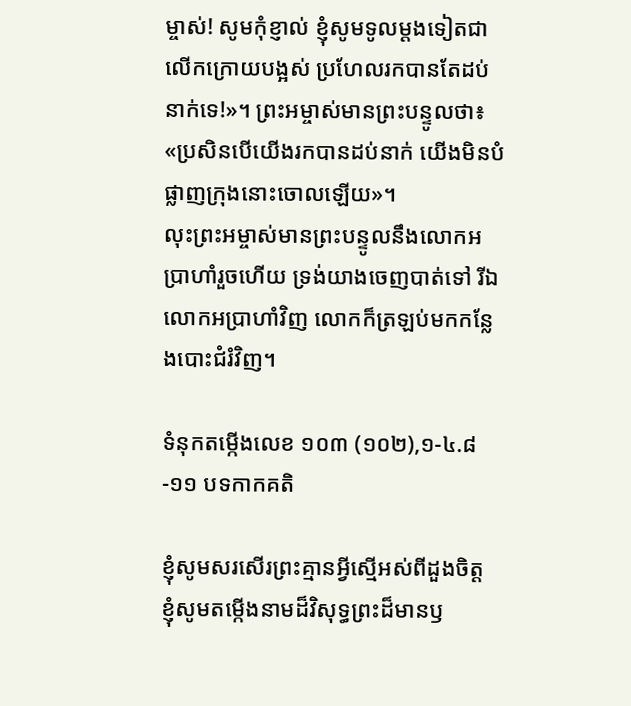ម្ចាស់! សូមកុំខ្ញាល់ ខ្ញុំសូមទូលម្តងទៀតជាលើកក្រោយបង្អស់ ប្រហែលរកបានតែដប់នាក់ទេ!»។ ព្រះអម្ចាស់មានព្រះបន្ទូលថា៖ «ប្រសិនបើយើងរកបានដប់នាក់ យើងមិនបំផ្លាញក្រុងនោះចោលឡើយ»។
លុះព្រះអម្ចាស់មានព្រះបន្ទូលនឹងលោកអប្រាហាំរួចហើយ ទ្រង់យាងចេញបាត់ទៅ រីឯលោកអប្រាហាំវិញ លោកក៏ត្រឡប់មកកន្លែងបោះជំរំវិញ។

ទំនុកតម្កើងលេខ ១០៣ (១០២),១-៤.៨-១១ បទកាកគតិ

ខ្ញុំសូមសរសើរព្រះគ្មានអ្វីស្មើអស់ពីដួងចិត្ត
ខ្ញុំសូមតម្កើងនាមដ៏វិសុទ្ធព្រះដ៏មានឫ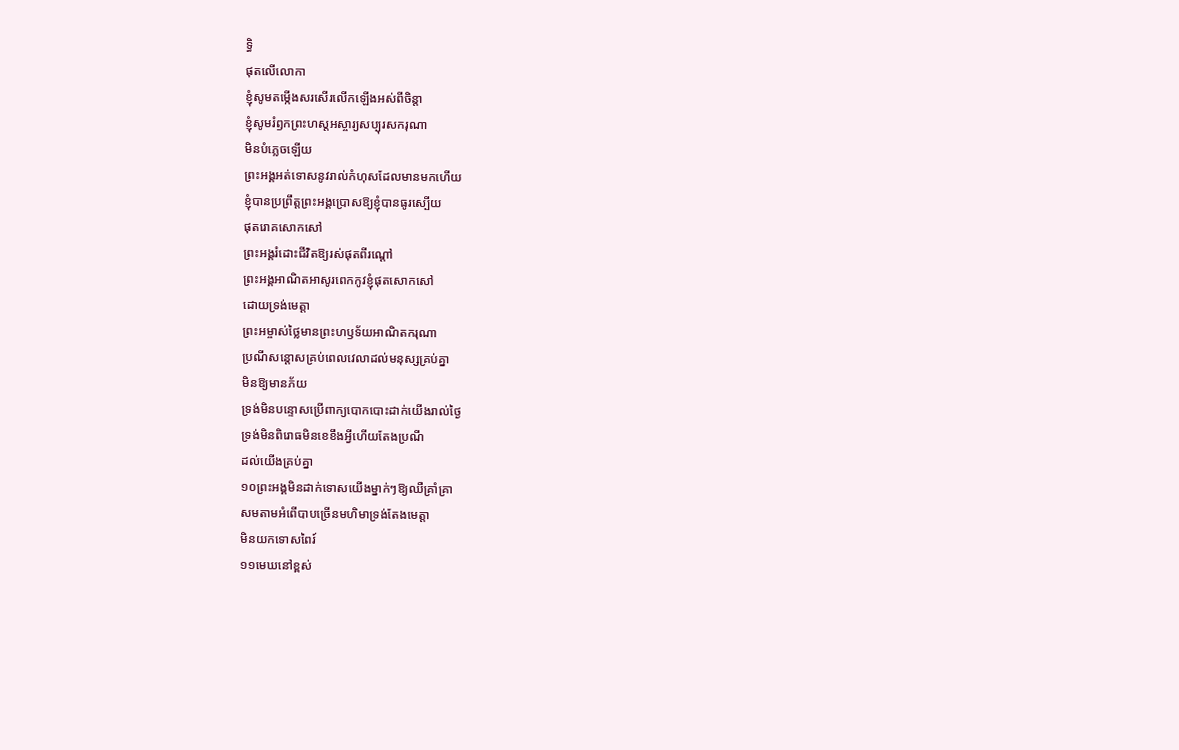ទ្ធិ
ផុតលើលោកា
ខ្ញុំសូមតម្កើងសរសើរលើកឡើងអស់ពីចិន្តា
ខ្ញុំសូមរំឭកព្រះហស្តអស្ចារ្យសប្បុរសករុណា
មិនបំភ្លេចឡើយ
ព្រះអង្គអត់ទោសនូវរាល់កំហុសដែលមានមកហើយ
ខ្ញុំបានប្រព្រឹត្តព្រះអង្គប្រោសឱ្យខ្ញុំបានធូរស្បើយ
ផុតរោគសោកសៅ
ព្រះអង្គរំដោះជីវិតឱ្យរស់ផុតពីរណ្តៅ
ព្រះអង្គអាណិតអាសូរពេកកូវខ្ញុំផុតសោកសៅ
ដោយទ្រង់មេត្តា
ព្រះអម្ចាស់ថ្លៃមានព្រះហឫទ័យអាណិតករុណា
ប្រណីសន្តោសគ្រប់ពេលវេលាដល់មនុស្សគ្រប់គ្នា
មិនឱ្យមានភ័យ
ទ្រង់មិនបន្ទោសប្រើពាក្យបោកបោះដាក់យើងរាល់ថ្ងៃ
ទ្រង់មិនពិរោធមិនខេខឹងអ្វីហើយតែងប្រណី
ដល់យើងគ្រប់គ្នា
១០ព្រះអង្គមិនដាក់ទោសយើងម្នាក់ៗឱ្យឈឺគ្រាំគ្រា
សមតាមអំពើបាបច្រើនមហិមាទ្រង់តែងមេត្តា
មិនយកទោសពៃរ៍
១១មេឃនៅខ្ពស់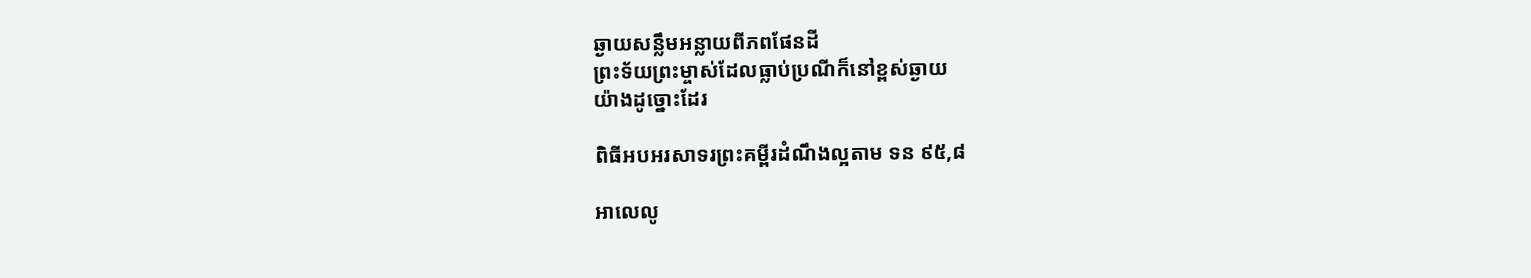ឆ្ងាយសន្លឹមអន្លាយពីភពផែនដី
ព្រះទ័យព្រះម្ចាស់ដែលធ្លាប់ប្រណីក៏នៅខ្ពស់ឆ្ងាយ
យ៉ាងដូច្នោះដែរ

ពិធីអបអរសាទរព្រះគម្ពីរដំណឹងល្អតាម ទន ៩៥,៨

អាលេលូ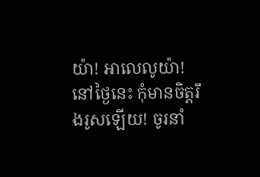យ៉ា! អាលេលូយ៉ា!
នៅថ្ងៃនេះ កុំមានចិត្តរឹងរូសឡើយ! ចូរនាំ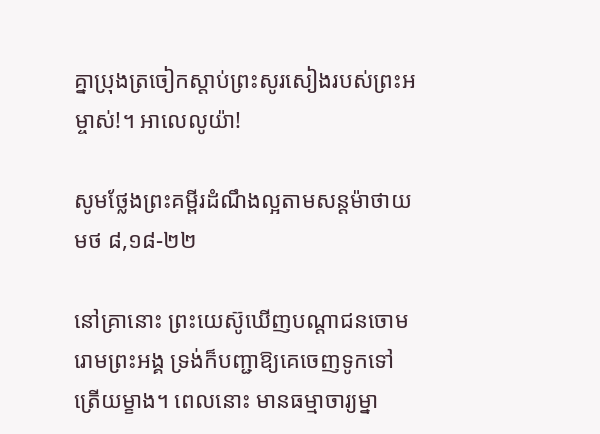គ្នាប្រុងត្រចៀកស្តាប់ព្រះសូរសៀងរបស់ព្រះអម្ចាស់!។ អាលេលូយ៉ា!

សូមថ្លែងព្រះគម្ពីរដំណឹងល្អតាមសន្តម៉ាថាយ មថ ៨,១៨-២២

នៅគ្រានោះ ព្រះយេស៊ូឃើញបណ្តាជនចោមរោមព្រះអង្គ ទ្រង់ក៏បញ្ជាឱ្យគេចេញទូកទៅត្រើយម្ខាង។ ពេលនោះ មានធម្មាចារ្យម្នា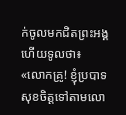ក់ចូលមកជិតព្រះអង្គ ហើយទូលថា៖ «លោកគ្រូ! ខ្ញុំប្របាទសុខចិត្តទៅតាមលោ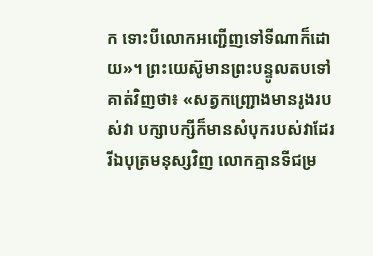ក ទោះបីលោកអញ្ជើញទៅទីណាក៏ដោយ»។ ព្រះយេស៊ូមានព្រះបន្ទូលតបទៅគាត់វិញថា៖ «សត្វកញ្ជ្រោងមានរូងរបស់វា បក្សាបក្សីក៏មានសំបុករបស់វាដែរ រីឯបុត្រមនុស្សវិញ លោកគ្មានទីជម្រ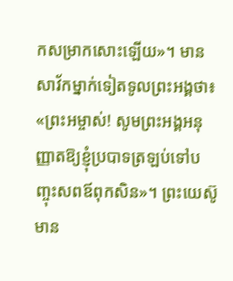កសម្រាកសោះឡើយ»។ មានសាវ័កម្នាក់ទៀតទូលព្រះអង្គថា៖ «ព្រះអម្ចាស់! សូមព្រះអង្គអនុញ្ញាតឱ្យខ្ញុំប្របាទត្រឡប់ទៅបញ្ចុះសពឪពុកសិន»។ ព្រះយេស៊ូមាន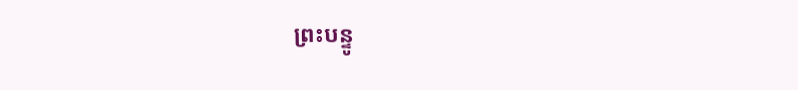ព្រះបន្ទូ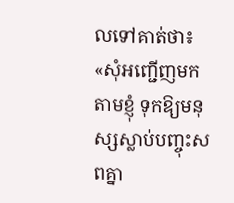លទៅគាត់ថា៖ «សុំអញ្ជើញមកតាមខ្ញុំ ទុកឱ្យមនុស្សស្លាប់បញ្ចុះសពគ្នា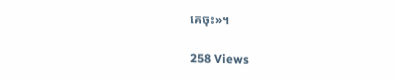គេចុះ»។

258 Views